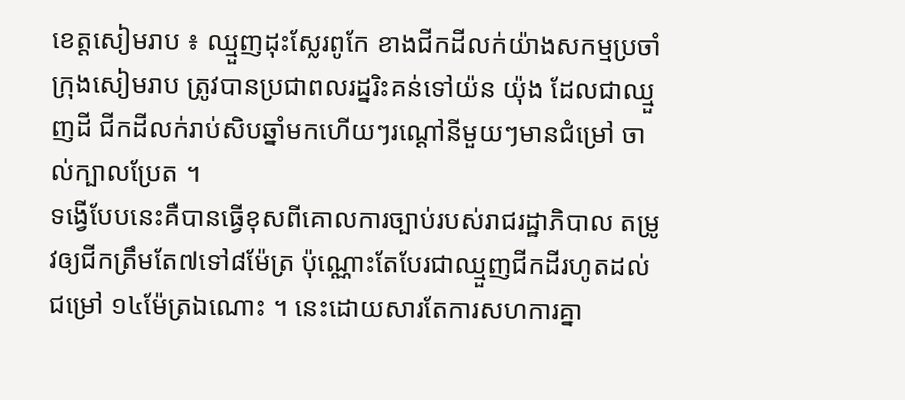ខេត្តសៀមរាប ៖ ឈ្មួញដុះស្លែរពូកែ ខាងជីកដីលក់យ៉ាងសកម្មប្រចាំក្រុងសៀមរាប ត្រូវបានប្រជាពលរដ្នរិះគន់ទៅយ៉ន យ៉ុង ដែលជាឈ្មួញដី ជីកដីលក់រាប់សិបឆ្នាំមកហើយៗរណ្ដៅនីមួយៗមានជំម្រៅ ចាល់ក្បាលប្រែត ។
ទង្វើបែបនេះគឺបានធ្វើខុសពីគោលការច្បាប់របស់រាជរដ្ឋាភិបាល តម្រូវឲ្យជីកត្រឹមតែ៧ទៅ៨ម៉ែត្រ ប៉ុណ្ណោះតែបែរជាឈ្មួញជីកដីរហូតដល់ជម្រៅ ១៤ម៉ែត្រឯណោះ ។ នេះដោយសារតែការសហការគ្នា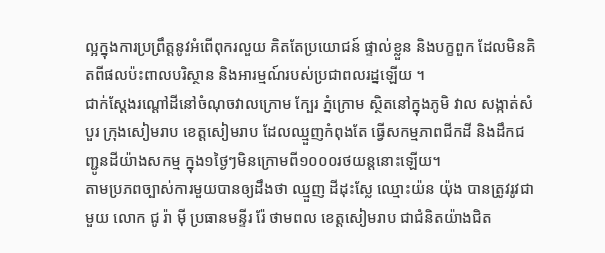ល្អក្នុងការប្រព្រឹត្តនូវអំពើពុករលួយ គិតតែប្រយោជន៍ ផ្ទាល់ខ្លួន និងបក្ខពួក ដែលមិនគិតពីផលប៉ះពាលបរិស្ថាន និងអារម្មណ៍របស់ប្រជាពលរដ្នឡើយ ។
ជាក់ស្ដែងរណ្ដៅដីនៅចំណុចវាលក្រោម ក្បែរ ភ្នំក្រោម ស្ថិតនៅក្នុងភូមិ វាល សង្កាត់សំបួរ ក្រុងសៀមរាប ខេត្តសៀមរាប ដែលឈ្មួញកំពុងតែ ធ្វើសកម្មភាពជីកដី និងដឹកជញ្ជូនដីយ៉ាងសកម្ម ក្នុង១ថ្ងៃៗមិនក្រោមពី១០០០រថយន្ដនោះឡើយ។
តាមប្រភពច្បាស់ការមួយបានឲ្យដឹងថា ឈ្មួញ ដីដុះស្លែ ឈ្មោះយ៉ន យ៉ុង បានត្រូវរូវជាមួយ លោក ជូ រ៉ា ម៉ី ប្រធានមន្ទីរ រ៉ែ ថាមពល ខេត្តសៀមរាប ជាជំនិតយ៉ាងជិត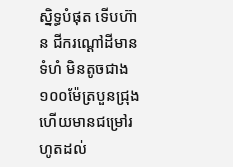ស្និទ្ធបំផុត ទើបហ៊ាន ជីករណ្ដៅដីមានទំហំ មិនតូចជាង១០០ម៉ែត្របួនជ្រុង ហើយមានជម្រៅរហូតដល់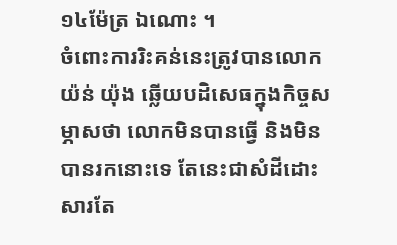១៤ម៉ែត្រ ឯណោះ ។
ចំពោះការរិះគន់នេះត្រូវបានលោក យ៉ន់ យ៉ុង ឆ្លើយបដិសេធក្នុងកិច្ចសម្ភាសថា លោកមិនបានធ្វើ និងមិនបានរកនោះទេ តែនេះជាសំដីដោះសារតែ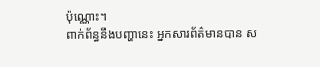ប៉ុណ្ណោះ។
ពាក់ព័ន្ធនឹងបញ្ហានេះ អ្នកសារព័ត៌មានបាន ស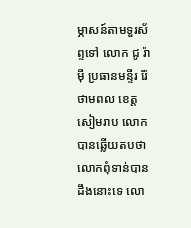ម្ភាសន៍តាមទួរស័ព្ទទៅ លោក ជូ រ៉ា ម៉ី ប្រធានមន្ទីរ រ៉ែ ថាមពល ខេត្តសៀមរាប លោកបានឆ្លើយតបថា លោកពុំទាន់បានដឹងនោះទេ លោ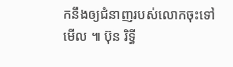កនឹងឲ្យជំនាញរបស់លោកចុះទៅមើល ៕ ប៊ុន រិទ្ធី